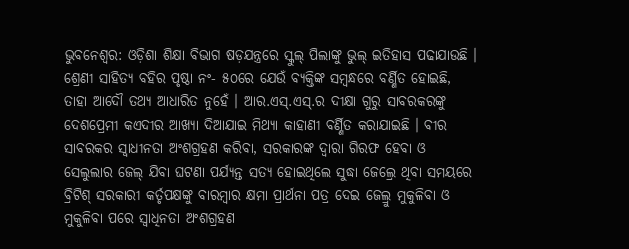ଭୁବନେଶ୍ୱର: ଓଡ଼ିଶା ଶିକ୍ଷା ବିଭାଗ ଷଡ଼ଯନ୍ତ୍ରରେ ସ୍କୁଲ୍ ପିଲାଙ୍କୁ ଭୁଲ୍ ଇତିହାସ ପଢାଯାଉଛି । ଶ୍ରେଣୀ ସାହିତ୍ୟ ବହିର ପୃଷ୍ଠା ନଂ- ୫୦ରେ ଯେଉଁ ବ୍ୟକ୍ତିଙ୍କ ସମ୍ବନ୍ଧରେ ବର୍ଣ୍ଣିତ ହୋଇଛି, ତାହା ଆଦୌ ତଥ୍ୟ ଆଧାରିତ ନୁହେଁ । ଆର.ଏସ୍.ଏସ୍.ର ଦୀକ୍ଷା ଗୁରୁ ସାବରକରଙ୍କୁ ଦେଶପ୍ରେମୀ କଏଦୀର ଆଖ୍ୟା ଦିଆଯାଇ ମିଥ୍ୟା କାହାଣୀ ବର୍ଣ୍ଣିତ କରାଯାଇଛି । ବୀର ସାବରକର ସ୍ୱାଧୀନତା ଅଂଶଗ୍ରହଣ କରିବା, ସରକାରଙ୍କ ଦ୍ୱାରା ଗିରଫ ହେବା ଓ ସେଲୁଲାର ଜେଲ୍ ଯିବା ଘଟଣା ପର୍ଯ୍ୟନ୍ତ ସତ୍ୟ ହୋଇଥିଲେ ସୁଦ୍ଧା ଜେଲ୍ରେ ଥିବା ସମୟରେ ବ୍ରିଟିଶ୍ ସରକାରୀ କର୍ତୃପକ୍ଷଙ୍କୁ ବାରମ୍ବାର କ୍ଷମା ପ୍ରାର୍ଥନା ପତ୍ର ଦେଇ ଜେଲ୍ରୁ ମୁକୁଳିବା ଓ ମୁକୁଳିବା ପରେ ସ୍ୱାଧିନତା ଅଂଶଗ୍ରହଣ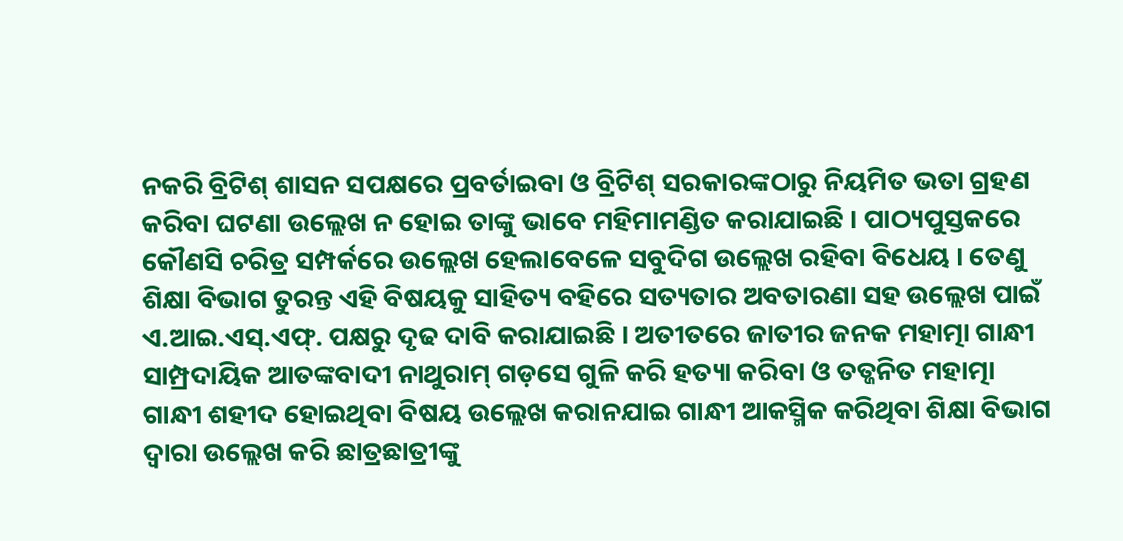ନକରି ବ୍ରିଟିଶ୍ ଶାସନ ସପକ୍ଷରେ ପ୍ରବର୍ତାଇବା ଓ ବ୍ରିଟିଶ୍ ସରକାରଙ୍କଠାରୁ ନିୟମିତ ଭତା ଗ୍ରହଣ କରିବା ଘଟଣା ଉଲ୍ଲେଖ ନ ହୋଇ ତାଙ୍କୁ ଭାବେ ମହିମାମଣ୍ଡିତ କରାଯାଇଛି । ପାଠ୍ୟପୁସ୍ତକରେ କୌଣସି ଚରିତ୍ର ସମ୍ପର୍କରେ ଉଲ୍ଲେଖ ହେଲାବେଳେ ସବୁଦିଗ ଉଲ୍ଲେଖ ରହିବା ବିଧେୟ । ତେଣୁ ଶିକ୍ଷା ବିଭାଗ ତୁରନ୍ତ ଏହି ବିଷୟକୁ ସାହିତ୍ୟ ବହିରେ ସତ୍ୟତାର ଅବତାରଣା ସହ ଉଲ୍ଲେଖ ପାଇଁ ଏ.ଆଇ.ଏସ୍.ଏଫ୍. ପକ୍ଷରୁ ଦୃଢ ଦାବି କରାଯାଇଛି । ଅତୀତରେ ଜାତୀର ଜନକ ମହାତ୍ମା ଗାନ୍ଧୀ ସାମ୍ପ୍ରଦାୟିକ ଆତଙ୍କବାଦୀ ନାଥୁରାମ୍ ଗଡ଼ସେ ଗୁଳି କରି ହତ୍ୟା କରିବା ଓ ତତ୍ଜନିତ ମହାତ୍ମା ଗାନ୍ଧୀ ଶହୀଦ ହୋଇଥିବା ବିଷୟ ଉଲ୍ଲେଖ କରାନଯାଇ ଗାନ୍ଧୀ ଆକସ୍ମିକ କରିଥିବା ଶିକ୍ଷା ବିଭାଗ ଦ୍ୱାରା ଉଲ୍ଲେଖ କରି ଛାତ୍ରଛାତ୍ରୀଙ୍କୁ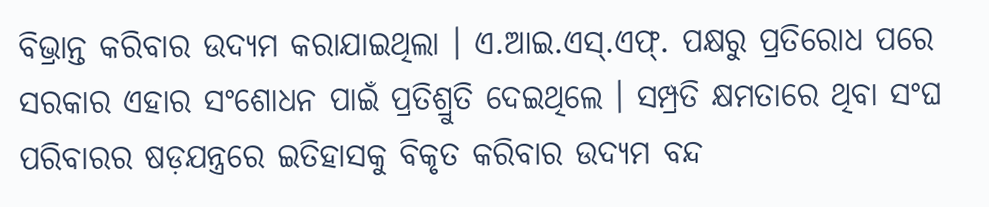ବିଭ୍ରାନ୍ତ କରିବାର ଉଦ୍ୟମ କରାଯାଇଥିଲା । ଏ.ଆଇ.ଏସ୍.ଏଫ୍. ପକ୍ଷରୁ ପ୍ରତିରୋଧ ପରେ ସରକାର ଏହାର ସଂଶୋଧନ ପାଇଁ ପ୍ରତିଶ୍ରୁତି ଦେଇଥିଲେ । ସମ୍ପ୍ରତି କ୍ଷମତାରେ ଥିବା ସଂଘ ପରିବାରର ଷଡ଼ଯନ୍ତ୍ରରେ ଇତିହାସକୁ ବିକୃତ କରିବାର ଉଦ୍ୟମ ବନ୍ଦ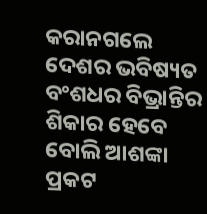କରାନଗଲେ ଦେଶର ଭବିଷ୍ୟତ ବଂଶଧର ବିଭ୍ରାନ୍ତିର ଶିକାର ହେବେ ବୋଲି ଆଶଙ୍କା ପ୍ରକଟ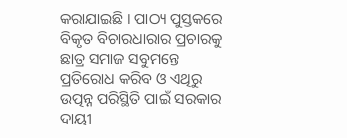କରାଯାଇଛି । ପାଠ୍ୟ ପୁସ୍ତକରେ ବିକୃତ ବିଚାରଧାରାର ପ୍ରଚାରକୁ ଛାତ୍ର ସମାଜ ସବୁମନ୍ତେ ପ୍ରତିରୋଧ କରିବ ଓ ଏଥିରୁ ଉତ୍ପନ୍ନ ପରିସ୍ଥିତି ପାଇଁ ସରକାର ଦାୟୀ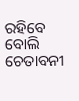ରହିବେ ବୋଲି ଚେତାବନୀ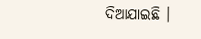ଦିଆଯାଇଛି ।